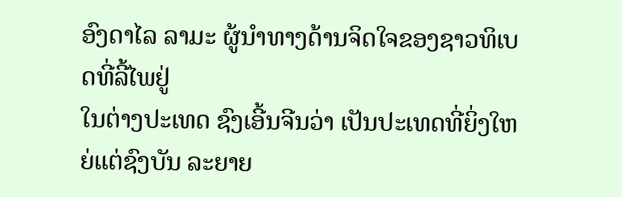ອົງດາໄລ ລາມະ ຜູ້ນຳທາງດ້ານຈິດໃຈຂອງຊາວທິເບດທີ່ລີ້ໄພຢູ່
ໃນຕ່າງປະເທດ ຊົງເອີ້ນຈີນວ່າ ເປັນປະເທດທີ່ຍິ່ງໃຫຍ່ແຕ່ຊົງບັນ ລະຍາຍ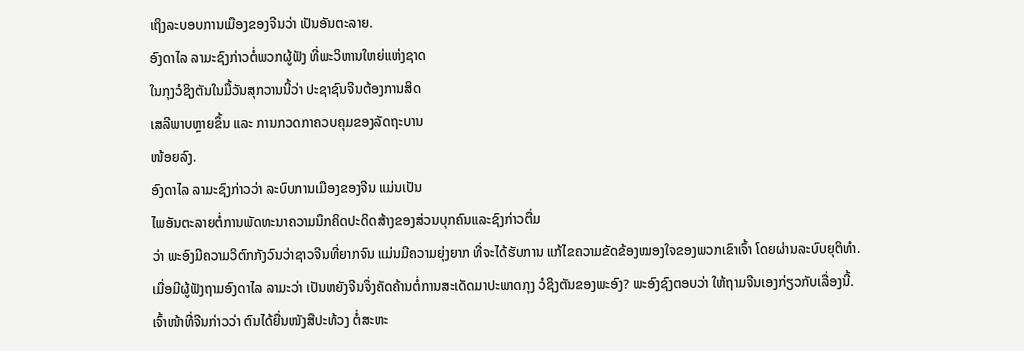ເຖິງລະບອບການເມືອງຂອງຈີນວ່າ ເປັນອັນຕະລາຍ.
ອົງດາໄລ ລາມະຊົງກ່າວຕໍ່ພວກຜູ້ຟັງ ທີ່ພະວິຫານໃຫຍ່ແຫ່ງຊາດ
ໃນກຸງວໍຊິງຕັນໃນມື້ວັນສຸກວານນີ້ວ່າ ປະຊາຊົນຈີນຕ້ອງການສິດ
ເສລີພາບຫຼາຍຂຶ້ນ ແລະ ການກວດກາຄວບຄຸມຂອງລັດຖະບານ
ໜ້ອຍລົງ.
ອົງດາໄລ ລາມະຊົງກ່າວວ່າ ລະບົບການເມືອງຂອງຈີນ ແມ່ນເປັນ
ໄພອັນຕະລາຍຕໍ່ການພັດທະນາຄວາມນຶກຄິດປະດິດສ້າງຂອງສ່ວນບຸກຄົນແລະຊົງກ່າວຕື່ມ
ວ່າ ພະອົງມີຄວາມວິຕົກກັງວົນວ່າຊາວຈີນທີ່ຍາກຈົນ ແມ່ນມີຄວາມຍຸ່ງຍາກ ທີ່ຈະໄດ້ຮັບການ ແກ້ໄຂຄວາມຂັດຂ້ອງໝອງໃຈຂອງພວກເຂົາເຈົ້າ ໂດຍຜ່ານລະບົບຍຸຕິທຳ.
ເມື່ອມີຜູ້ຟັງຖາມອົງດາໄລ ລາມະວ່າ ເປັນຫຍັງຈີນຈຶ່ງຄັດຄ້ານຕໍ່ການສະເດັດມາປະພາດກຸງ ວໍຊິງຕັນຂອງພະອົງ? ພະອົງຊົງຕອບວ່າ ໃຫ້ຖາມຈີນເອງກ່ຽວກັບເລື່ອງນີ້.
ເຈົ້າໜ້າທີ່ຈີນກ່າວວ່າ ຕົນໄດ້ຍື່ນໜັງສືປະທ້ວງ ຕໍ່ສະຫະ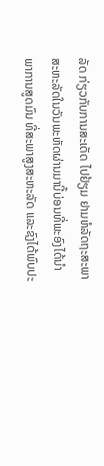ລັດ ກ່ຽວກັບການສະເດັດ ໄປຢ້ຽມ ຢາມຫໍລັດຖະສະພາສະຫະລັດໃນວັນພະຫັດຜ່ານມານີ້ບ່ອນທີ່ພະອົງໄດ້ນຳພາການສູດມົນ ທີ່ສະພາສູງສະຫະລັດ ແລະຊົງໄດ້ພົບປະ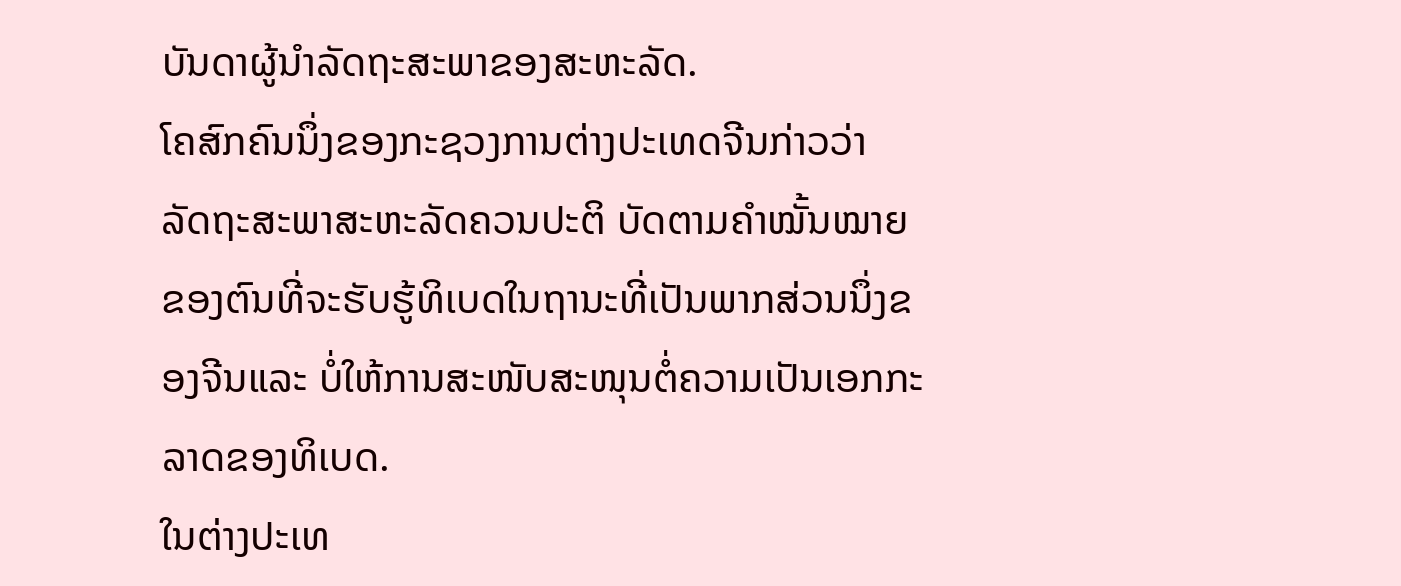ບັນດາຜູ້ນຳລັດຖະສະພາຂອງສະຫະລັດ.
ໂຄສົກຄົນນຶ່ງຂອງກະຊວງການຕ່າງປະເທດຈີນກ່າວວ່າ ລັດຖະສະພາສະຫະລັດຄວນປະຕິ ບັດຕາມຄຳໝັ້ນໝາຍຂອງຕົນທີ່ຈະຮັບຮູ້ທິເບດໃນຖານະທີ່ເປັນພາກສ່ວນນຶ່ງຂອງຈີນແລະ ບໍ່ໃຫ້ການສະໜັບສະໜຸນຕໍ່ຄວາມເປັນເອກກະລາດຂອງທິເບດ.
ໃນຕ່າງປະເທ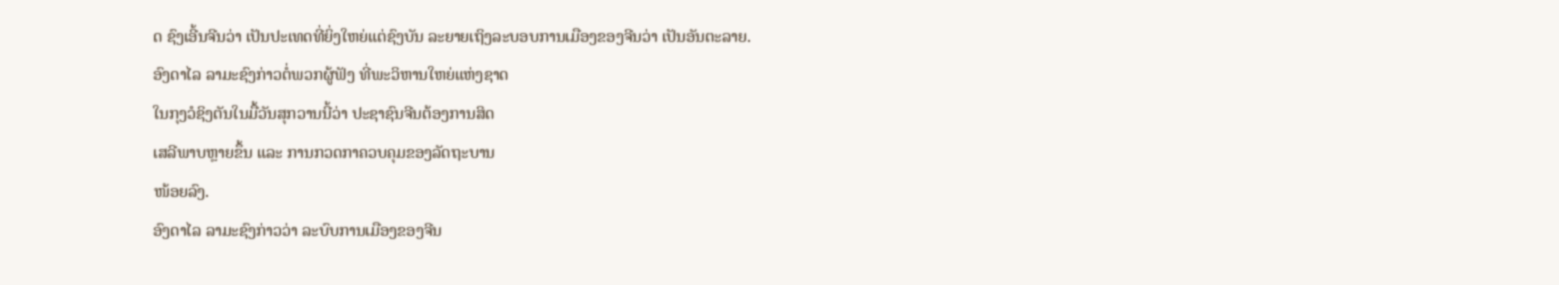ດ ຊົງເອີ້ນຈີນວ່າ ເປັນປະເທດທີ່ຍິ່ງໃຫຍ່ແຕ່ຊົງບັນ ລະຍາຍເຖິງລະບອບການເມືອງຂອງຈີນວ່າ ເປັນອັນຕະລາຍ.
ອົງດາໄລ ລາມະຊົງກ່າວຕໍ່ພວກຜູ້ຟັງ ທີ່ພະວິຫານໃຫຍ່ແຫ່ງຊາດ
ໃນກຸງວໍຊິງຕັນໃນມື້ວັນສຸກວານນີ້ວ່າ ປະຊາຊົນຈີນຕ້ອງການສິດ
ເສລີພາບຫຼາຍຂຶ້ນ ແລະ ການກວດກາຄວບຄຸມຂອງລັດຖະບານ
ໜ້ອຍລົງ.
ອົງດາໄລ ລາມະຊົງກ່າວວ່າ ລະບົບການເມືອງຂອງຈີນ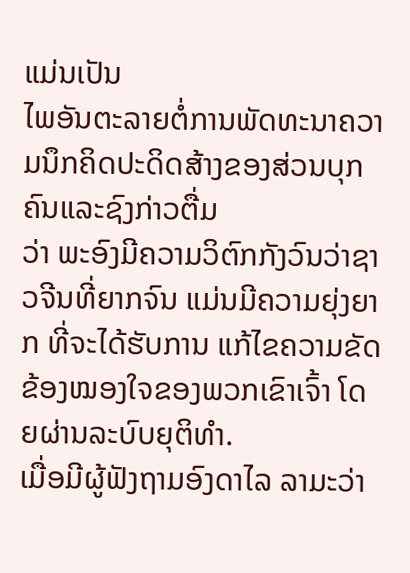ແມ່ນເປັນ
ໄພອັນຕະລາຍຕໍ່ການພັດທະນາຄວາມນຶກຄິດປະດິດສ້າງຂອງສ່ວນບຸກຄົນແລະຊົງກ່າວຕື່ມ
ວ່າ ພະອົງມີຄວາມວິຕົກກັງວົນວ່າຊາວຈີນທີ່ຍາກຈົນ ແມ່ນມີຄວາມຍຸ່ງຍາກ ທີ່ຈະໄດ້ຮັບການ ແກ້ໄຂຄວາມຂັດຂ້ອງໝອງໃຈຂອງພວກເຂົາເຈົ້າ ໂດຍຜ່ານລະບົບຍຸຕິທຳ.
ເມື່ອມີຜູ້ຟັງຖາມອົງດາໄລ ລາມະວ່າ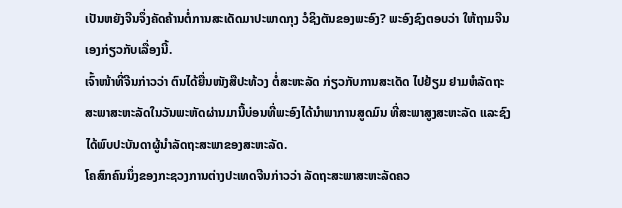ເປັນຫຍັງຈີນຈຶ່ງຄັດຄ້ານຕໍ່ການສະເດັດມາປະພາດກຸງ ວໍຊິງຕັນຂອງພະອົງ? ພະອົງຊົງຕອບວ່າ ໃຫ້ຖາມຈີນເອງກ່ຽວກັບເລື່ອງນີ້.
ເຈົ້າໜ້າທີ່ຈີນກ່າວວ່າ ຕົນໄດ້ຍື່ນໜັງສືປະທ້ວງ ຕໍ່ສະຫະລັດ ກ່ຽວກັບການສະເດັດ ໄປຢ້ຽມ ຢາມຫໍລັດຖະສະພາສະຫະລັດໃນວັນພະຫັດຜ່ານມານີ້ບ່ອນທີ່ພະອົງໄດ້ນຳພາການສູດມົນ ທີ່ສະພາສູງສະຫະລັດ ແລະຊົງໄດ້ພົບປະບັນດາຜູ້ນຳລັດຖະສະພາຂອງສະຫະລັດ.
ໂຄສົກຄົນນຶ່ງຂອງກະຊວງການຕ່າງປະເທດຈີນກ່າວວ່າ ລັດຖະສະພາສະຫະລັດຄວ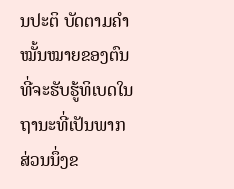ນປະຕິ ບັດຕາມຄຳໝັ້ນໝາຍຂອງຕົນທີ່ຈະຮັບຮູ້ທິເບດໃນຖານະທີ່ເປັນພາກສ່ວນນຶ່ງຂ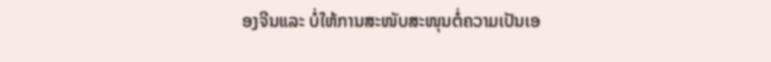ອງຈີນແລະ ບໍ່ໃຫ້ການສະໜັບສະໜຸນຕໍ່ຄວາມເປັນເອ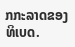ກກະລາດຂອງທິເບດ.